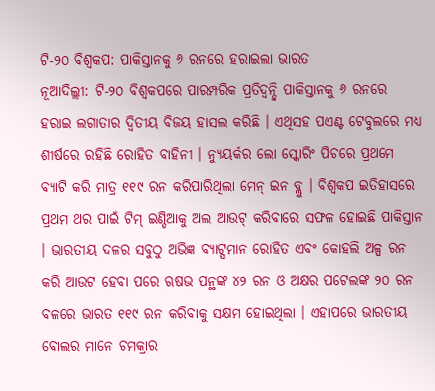ଟି-୨୦ ବିଶ୍ୱକପ: ପାକିସ୍ତାନକୁ ୬ ରନରେ ହରାଇଲା ଭାରତ
ନୂଆଦିଲ୍ଲୀ: ଟି-୨୦ ବିଶ୍ୱକପରେ ପାରମ୍ପରିକ ପ୍ରତିଦ୍ୱନ୍ଦ୍ୱି ପାକିସ୍ତାନକୁ ୬ ରନରେ ହରାଇ ଲଗାତାର ଦ୍ୱିତୀୟ ବିଜୟ ହାସଲ କରିଛି । ଏଥିସହ ପଏଣ୍ଟ ଟେବୁଲରେ ମଧ୍ୟ ଶୀର୍ଷରେ ରହିଛି ରୋହିତ ବାହିନୀ । ନ୍ୟୁୟର୍କର ଲୋ ସ୍କୋରିଂ ପିଚରେ ପ୍ରଥମେ ବ୍ୟାଟି କରି ମାତ୍ର ୧୧୯ ରନ କରିପାରିଥିଲା ମେନ୍ ଇନ ବ୍ଲୁ । ବିଶ୍ୱକପ ଇତିହାସରେ ପ୍ରଥମ ଥର ପାଇଁ ଟିମ୍ ଇଣ୍ଡିଆକୁ ଅଲ ଆଉଟ୍ କରିବାରେ ସଫଳ ହୋଇଛି ପାକିସ୍ତାନ । ଭାରତୀୟ ଦଳର ସବୁଠୁ ଅଭିଜ୍ଞ ବ୍ୟାଟ୍ସମାନ ରୋହିତ ଏବଂ କୋହଲି ଅଳ୍ପ ରନ କରି ଆଉଟ ହେବା ପରେ ଋଷଭ ପନ୍ଥଙ୍କ ୪୨ ରନ ଓ ଅକ୍ଷର ପଟେଲଙ୍କ ୨୦ ରନ ବଳରେ ଭାରତ ୧୧୯ ରନ କରିବାକୁ ସକ୍ଷମ ହୋଇଥିଲା । ଏହାପରେ ଭାରତୀୟ ବୋଲର ମାନେ ଚମକ୍ରାର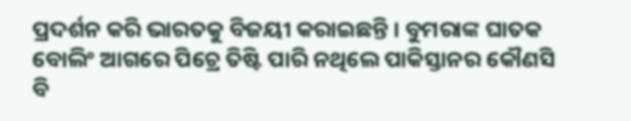ପ୍ରଦର୍ଶନ କରି ଭାରତକୁ ବିଜୟୀ କରାଇଛନ୍ତି । ବୁମରାଙ୍କ ଘାତକ ବୋଲିଂ ଆଗରେ ପିଚ୍ରେ ତିଷ୍ଟି ପାରି ନଥିଲେ ପାକିସ୍ତାନର କୌଣସି ବି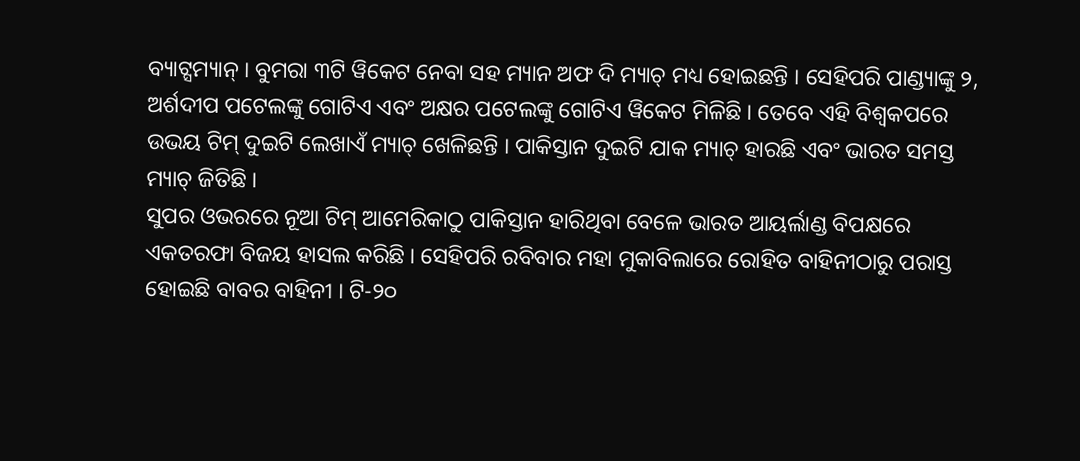ବ୍ୟାଟ୍ସମ୍ୟାନ୍ । ବୁମରା ୩ଟି ୱିକେଟ ନେବା ସହ ମ୍ୟାନ ଅଫ ଦି ମ୍ୟାଚ୍ ମଧ୍ୟ ହୋଇଛନ୍ତି । ସେହିପରି ପାଣ୍ଡ୍ୟାଙ୍କୁ ୨, ଅର୍ଶଦୀପ ପଟେଲଙ୍କୁ ଗୋଟିଏ ଏବଂ ଅକ୍ଷର ପଟେଲଙ୍କୁ ଗୋଟିଏ ୱିକେଟ ମିଳିଛି । ତେବେ ଏହି ବିଶ୍ୱକପରେ ଉଭୟ ଟିମ୍ ଦୁଇଟି ଲେଖାଏଁ ମ୍ୟାଚ୍ ଖେଳିଛନ୍ତି । ପାକିସ୍ତାନ ଦୁଇଟି ଯାକ ମ୍ୟାଚ୍ ହାରଛି ଏବଂ ଭାରତ ସମସ୍ତ ମ୍ୟାଚ୍ ଜିତିଛି ।
ସୁପର ଓଭରରେ ନୂଆ ଟିମ୍ ଆମେରିକାଠୁ ପାକିସ୍ତାନ ହାରିଥିବା ବେଳେ ଭାରତ ଆୟର୍ଲାଣ୍ଡ ବିପକ୍ଷରେ ଏକତରଫା ବିଜୟ ହାସଲ କରିଛି । ସେହିପରି ରବିବାର ମହା ମୁକାବିଲାରେ ରୋହିତ ବାହିନୀଠାରୁ ପରାସ୍ତ ହୋଇଛି ବାବର ବାହିନୀ । ଟି-୨୦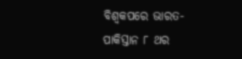ବିଶ୍ୱକପରେ ଭାରତ-ପାକିସ୍ତାନ ୮ ଥର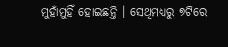ମୁହାଁମୁହିଁ ହୋଇଛନ୍ତି । ସେଥିମଧ୍ୟରୁ ୭ଟିରେ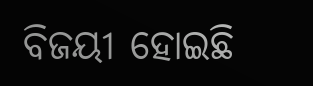ବିଜୟୀ ହୋଇଛି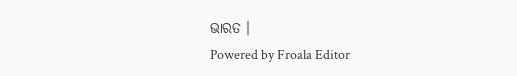ଭାରତ ।
Powered by Froala Editor